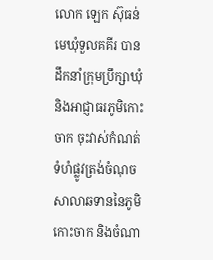លោក ឡេក ស៊ុធន់ មេឃុំទួលគគីរ បានដឹកនាំក្រុមប្រឹក្សាឃុំ និងអាជ្ញាធរភូមិកោះចាក ចុះវាស់កំណត់ទំហំផ្លូវត្រង់ចំណុចសាលាឆទាននៃភូមិកោះចាក និងចំណា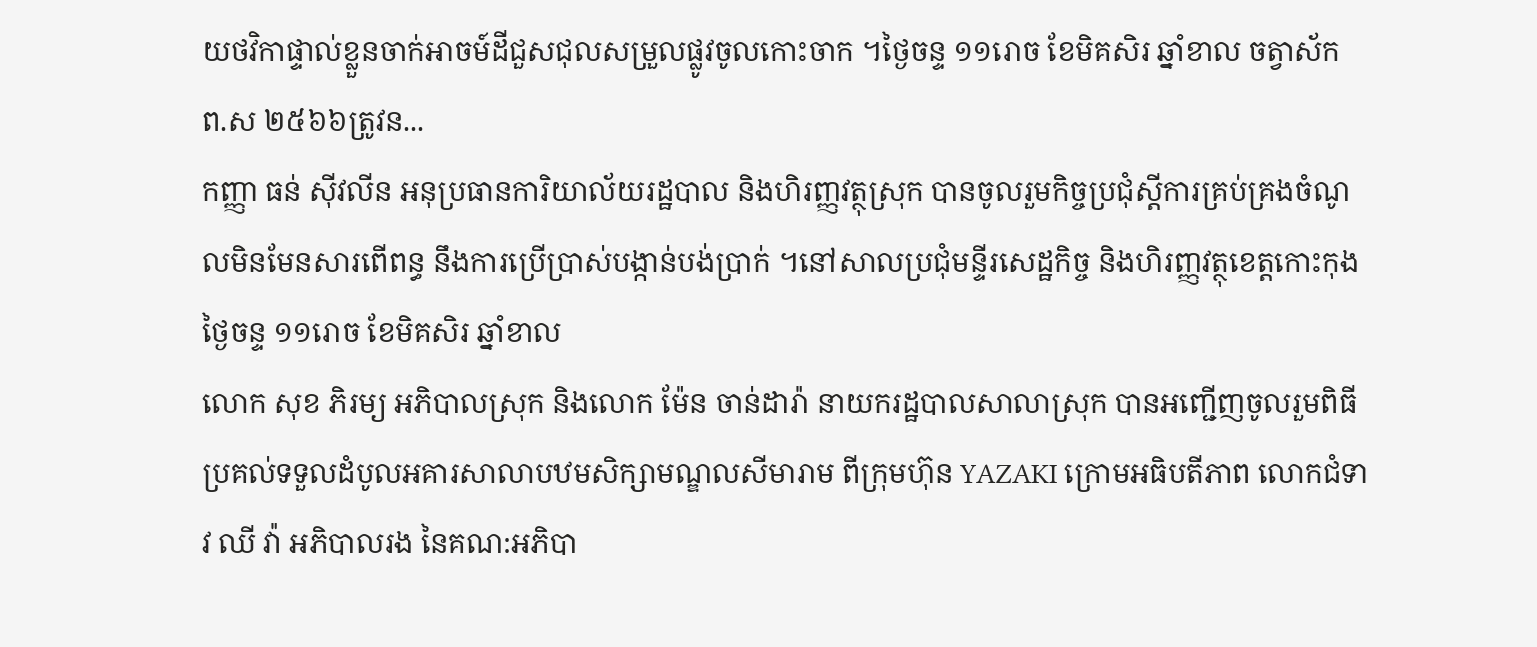យថវិកាផ្ទាល់ខ្លួនចាក់អាចម៍ដីជួសជុលសម្រួលផ្លូវចូលកោះចាក ។ថ្ងៃចន្ទ ១១រោច ខែមិគសិរ ឆ្នាំខាល ចត្វាស័ក ព.ស ២៥៦៦ត្រូវន...
កញ្ញា ធន់ ស៊ីវលីន អនុប្រធានការិយាល័យរដ្ឋបាល និងហិរញ្ញវត្ថុស្រុក បានចូលរួមកិច្ចប្រជុំស្តីការគ្រប់គ្រងចំណូលមិនមែនសារពេីពន្ធ នឹងការប្រេីប្រាស់បង្កាន់បង់ប្រាក់ ។នៅសាលប្រជុំមន្ទីរសេដ្ឋកិច្ច និងហិរញ្ញវត្ថុខេត្តកោះកុងថ្ងៃចន្ទ ១១រោច ខែមិគសិរ ឆ្នាំខាល
លោក សុខ ភិរម្យ អភិបាលស្រុក និងលោក ម៉ែន ចាន់ដារ៉ា នាយករដ្ឋបាលសាលាស្រុក បានអញ្ជើញចូលរួមពិធីប្រគល់ទទួលដំបូលអគារសាលាបឋមសិក្សាមណ្ឌលសីមារាម ពីក្រុមហ៊ុន YAZAKI ក្រោមអធិបតីភាព លោកជំទាវ ឈី វ៉ា អភិបាលរង នៃគណ:អភិបា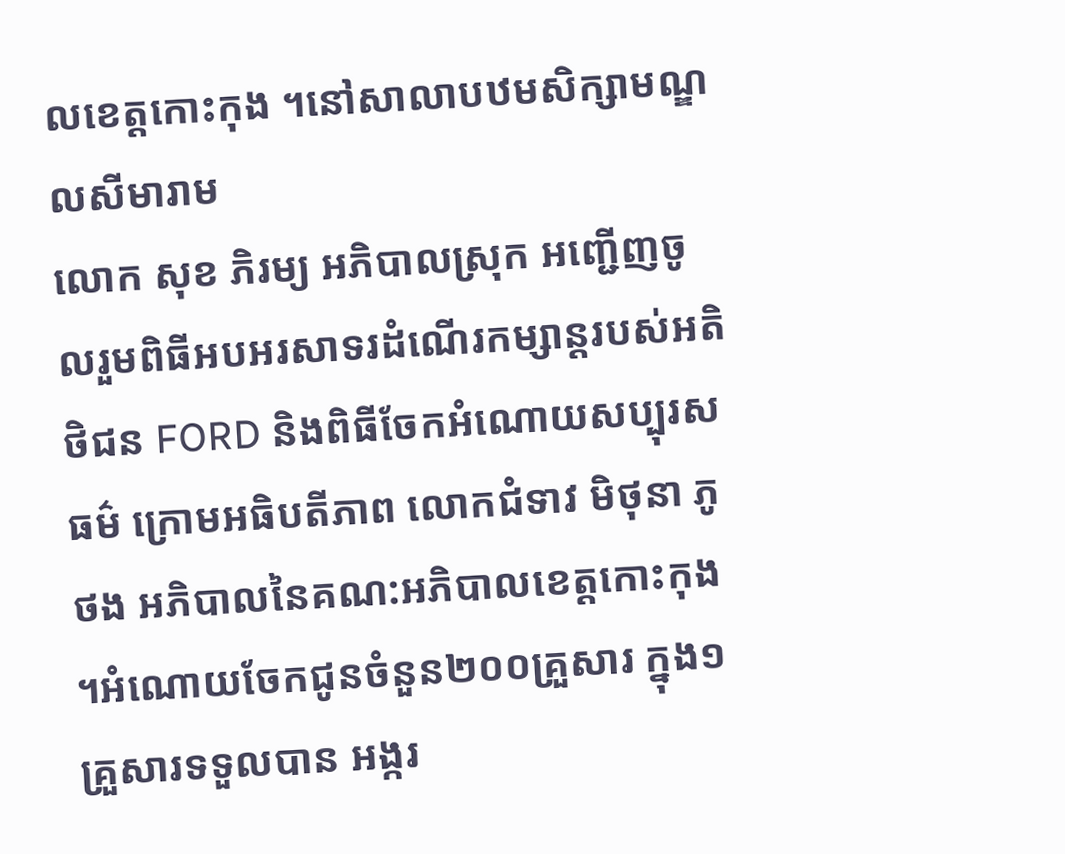លខេត្តកោះកុង ។នៅសាលាបឋមសិក្សាមណ្ឌលសីមារាម
លោក សុខ ភិរម្យ អភិបាលស្រុក អញ្ជើញចូលរួមពិធីអបអរសាទរដំណើរកម្សាន្តរបស់អតិថិជន FORD និងពិធីចែកអំណោយសប្បុរសធម៌ ក្រោមអធិបតីភាព លោកជំទាវ មិថុនា ភូថង អភិបាលនៃគណ:អភិបាលខេត្តកោះកុង ។អំណោយចែកជូនចំនួន២០០គ្រួសារ ក្នុង១គ្រួសារទទួលបាន អង្ករ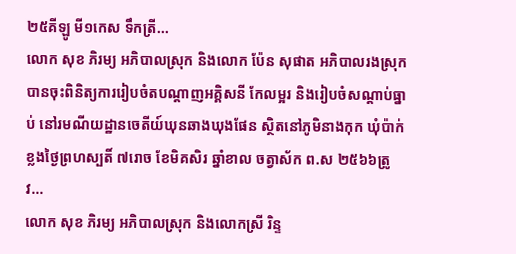២៥គីឡូ មី១កេស ទឹកត្រី...
លោក សុខ ភិរម្យ អភិបាលស្រុក និងលោក ប៉ែន សុផាត អភិបាលរងស្រុក បានចុះពិនិត្យការរៀបចំតបណ្ដាញអគ្គិសនី កែលម្អរ និងរៀបចំសណ្ដាប់ធ្នាប់ នៅរមណីយដ្ឋានចេតីយ៍ឃុនឆាងឃុងផែន ស្ថិតនៅភូមិនាងកុក ឃុំប៉ាក់ខ្លងថ្ងៃព្រហស្បតិ៍ ៧រោច ខែមិគសិរ ឆ្នាំខាល ចត្វាស័ក ព.ស ២៥៦៦ត្រូវ...
លោក សុខ ភិរម្យ អភិបាលស្រុក និងលោកស្រី រិន្ទ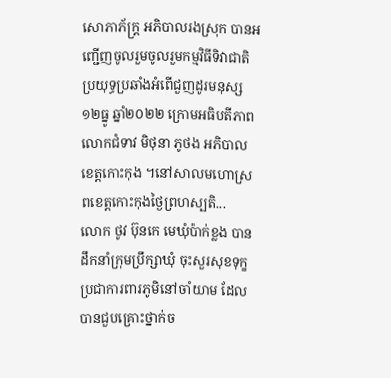សោភាភ័ក្រ្ត អភិបាលរងស្រុក បានអញ្ជើញចូលរួមចូលរួមកម្មវិធីទិវាជាតិប្រយុទ្ធប្រឆាំងអំពើជួញដូរមនុស្ស ១២ធ្នូ ឆ្នាំ២០២២ ក្រោមអធិបតីភាព លោកជំទាវ មិថុនា ភូថង អភិបាលខេត្តកោះកុង ។នៅសាលមហោស្រពខេត្តកោះកុងថ្ងៃព្រហស្បតិ...
លោក ថូវ ប៊ុនកេ មេឃុំប៉ាក់ខ្លង បានដឹកនាំក្រុមប្រឹក្សាឃុំ ចុះសួរសុខទុក្ខប្រជាការពារភូមិនៅចាំយាម ដែលបានជួបគ្រោះថ្នាក់ច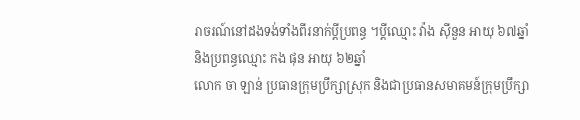រាចរណ៍នៅដងទង់ទាំងពីរនាក់ប្តីប្រពន្ធ ។ប្តីឈ្មោះ វ៉ាង ស៊ីនួន អាយុ ៦៧ឆ្នាំ និងប្រពន្ធឈ្មោះ កង ផុន អាយុ ៦២ឆ្នាំ
លោក ចា ឡាន់ ប្រធានក្រុមប្រឹក្សាស្រុក និងជាប្រធានសមាគមន៍ក្រុមប្រឹក្សា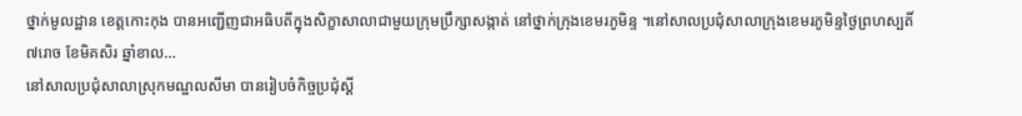ថ្នាក់មូលដ្ឋាន ខេត្តកោះកុង បានអញ្ជើញជាអធិបតីក្នុងសិក្ខាសាលាជាមួយក្រុមប្រឹក្សាសង្កាត់ នៅថ្នាក់ក្រុងខេមរភូមិន្ទ ។នៅសាលប្រជុំសាលាក្រុងខេមរភូមិន្ទថ្ងៃព្រហស្បតិ៍ ៧រោច ខែមិគសិរ ឆ្នាំខាល...
នៅសាលប្រជុំសាលាស្រុកមណ្ឌលសីមា បានរៀបចំកិច្ចប្រជុំស្ដី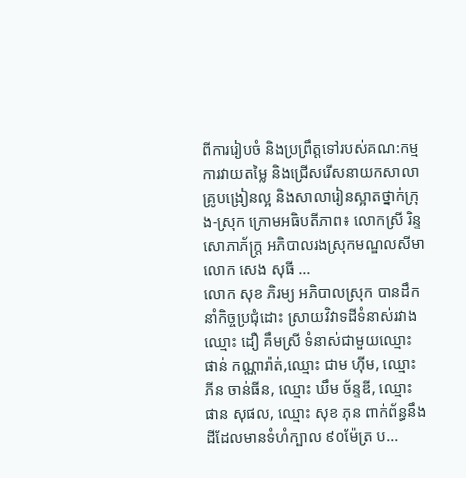ពីការរៀបចំ និងប្រព្រឹត្តទៅរបស់គណ:កម្មការវាយតម្លៃ និងជ្រើសរើសនាយកសាលា គ្រូបង្រៀនល្អ និងសាលារៀនស្អាតថ្នាក់ក្រុង-ស្រុក ក្រោមអធិបតីភាព៖ លោកស្រី រិន្ទ សោភាភ័ក្រ្ត អភិបាលរងស្រុកមណ្ឌលសីមា លោក សេង សុធី ...
លោក សុខ ភិរម្យ អភិបាលស្រុក បានដឹកនាំកិច្ចប្រជុំដោះ ស្រាយវិវាទដីទំនាស់រវាងឈ្មោះ ដឿ គឹមស្រី ទំនាស់ជាមួយឈ្មោះ ផាន់ កណ្ណារ៉ាត់,ឈ្មោះ ជាម ហ៊ីម, ឈ្មោះ ភីន ចាន់ធីន, ឈ្មោះ ឃឹម ច័ន្ទឌី, ឈ្មោះ ផាន សុផល, ឈ្មោះ សុខ ភុន ពាក់ព័ន្ធនឹងដីដែលមានទំហំក្បាល ៩០ម៉ែត្រ ប...